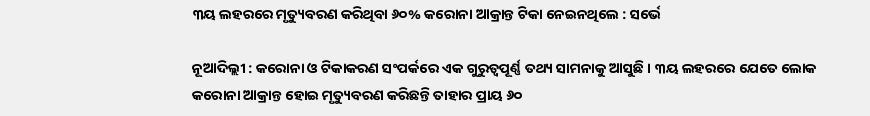୩ୟ ଲହରରେ ମୃତ୍ୟୁବରଣ କରିଥିବା ୬୦% କରୋନା ଆକ୍ରାନ୍ତ ଟିକା ନେଇନଥିଲେ : ସର୍ଭେ

ନୂଆଦିଲ୍ଲୀ : କରୋନା ଓ ଟିକାକରଣ ସଂପର୍କରେ ଏକ ଗୁରୁତ୍ବପୂର୍ଣ୍ଣ ତଥ୍ୟ ସାମନାକୁ ଆସୁଛି । ୩ୟ ଲହରରେ ଯେତେ ଲୋକ କରୋନା ଆକ୍ରାନ୍ତ ହୋଇ ମୃତ୍ୟୁବରଣ କରିଛନ୍ତି ତାହାର ପ୍ରାୟ ୬୦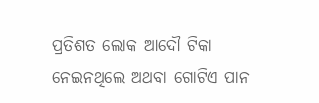ପ୍ରତିଶତ ଲୋକ ଆଦୌ ଟିକା ନେଇନଥିଲେ ଅଥବା ଗୋଟିଏ ପାନ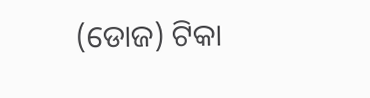(ଡୋଜ) ଟିକା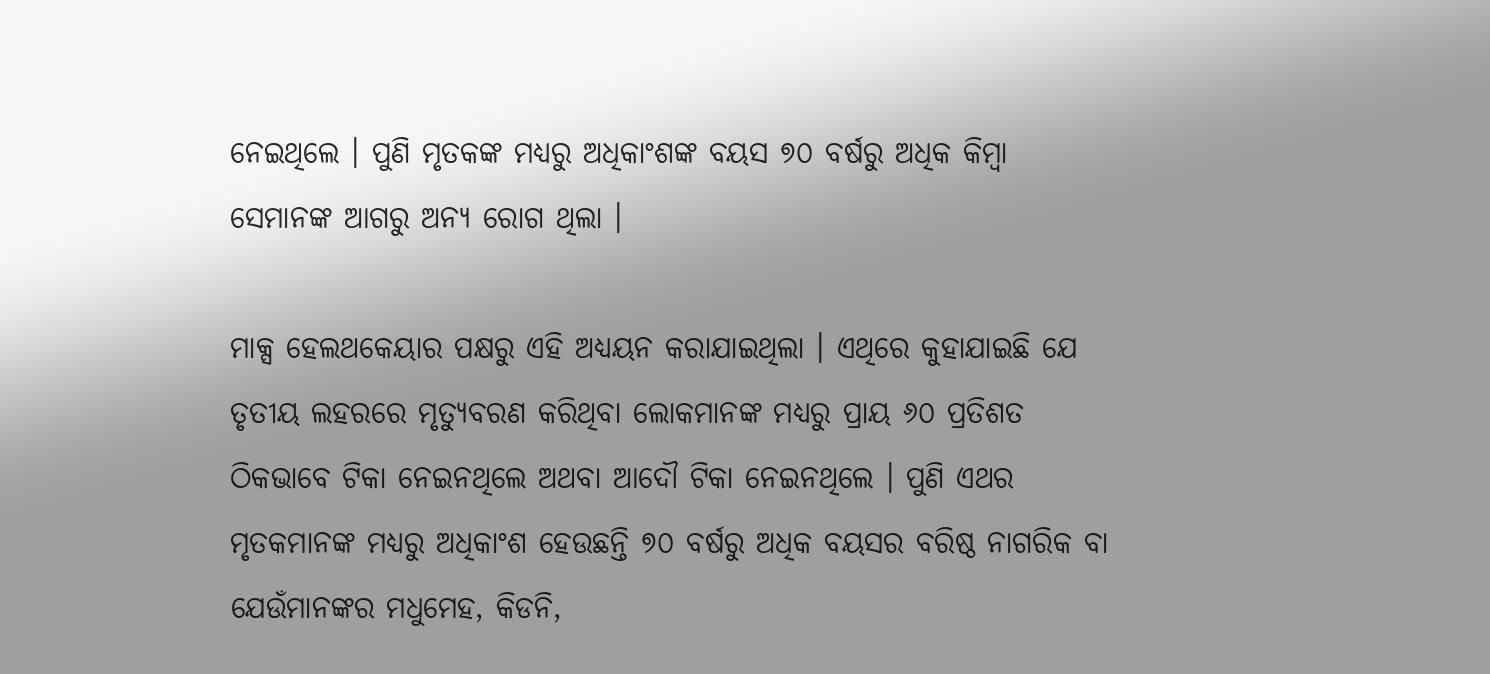ନେଇଥିଲେ । ପୁଣି ମୃତକଙ୍କ ମଧ୍ୟରୁ ଅଧିକାଂଶଙ୍କ ବୟସ ୭୦ ବର୍ଷରୁ ଅଧିକ କିମ୍ବା ସେମାନଙ୍କ ଆଗରୁ ଅନ୍ୟ ରୋଗ ଥିଲା ।

ମାକ୍ସ ହେଲଥକେୟାର ପକ୍ଷରୁ ଏହି ଅଧ୍ୟୟନ କରାଯାଇଥିଲା । ଏଥିରେ କୁହାଯାଇଛି ଯେ ତୃତୀୟ ଲହରରେ ମୃତ୍ୟୁବରଣ କରିଥିବା ଲୋକମାନଙ୍କ ମଧ୍ୟରୁ ପ୍ରାୟ ୬୦ ପ୍ରତିଶତ ଠିକଭାବେ ଟିକା ନେଇନଥିଲେ ଅଥବା ଆଦୌ ଟିକା ନେଇନଥିଲେ । ପୁଣି ଏଥର ମୃତକମାନଙ୍କ ମଧ୍ୟରୁ ଅଧିକାଂଶ ହେଉଛନ୍ତି ୭୦ ବର୍ଷରୁ ଅଧିକ ବୟସର ବରିଷ୍ଠ ନାଗରିକ ବା ଯେଉଁମାନଙ୍କର ମଧୁମେହ, କିଡନି,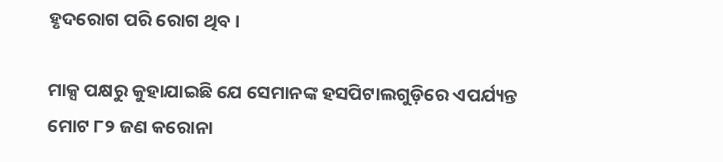ହୃଦରୋଗ ପରି ରୋଗ ଥିବ ।

ମାକ୍ସ ପକ୍ଷରୁ କୁହାଯାଇଛି ଯେ ସେମାନଙ୍କ ହସପିଟାଲଗୁଡ଼ିରେ ଏପର୍ଯ୍ୟନ୍ତ ମୋଟ ୮୨ ଜଣ କରୋନା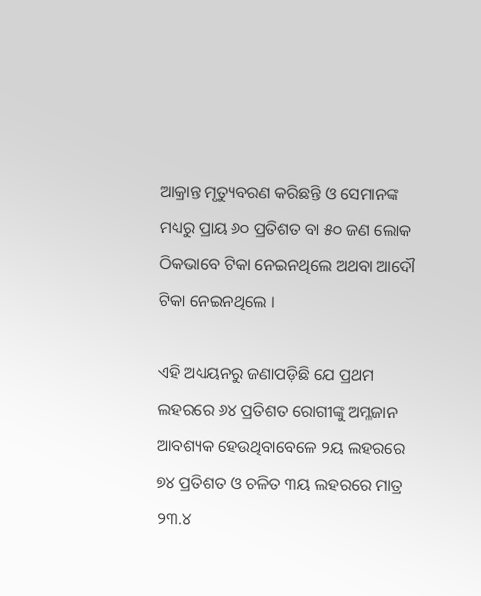ଆକ୍ରାନ୍ତ ମୃତ୍ୟୁବରଣ କରିଛନ୍ତି ଓ ସେମାନଙ୍କ ମଧ୍ୟରୁ ପ୍ରାୟ ୬୦ ପ୍ରତିଶତ ବା ୫୦ ଜଣ ଲୋକ ଠିକଭାବେ ଟିକା ନେଇନଥିଲେ ଅଥବା ଆଦୌ ଟିକା ନେଇନଥିଲେ ।

ଏହି ଅଧ୍ୟୟନରୁ ଜଣାପଡ଼ିଛି ଯେ ପ୍ରଥମ ଲହରରେ ୬୪ ପ୍ରତିଶତ ରୋଗୀଙ୍କୁ ଅମ୍ଳଜାନ ଆବଶ୍ୟକ ହେଉଥିବାବେଳେ ୨ୟ ଲହରରେ ୭୪ ପ୍ରତିଶତ ଓ ଚଳିତ ୩ୟ ଲହରରେ ମାତ୍ର ୨୩.୪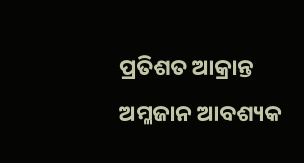ପ୍ରତିଶତ ଆକ୍ରାନ୍ତ ଅମ୍ଳଜାନ ଆବଶ୍ୟକ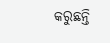କରୁଛନ୍ତି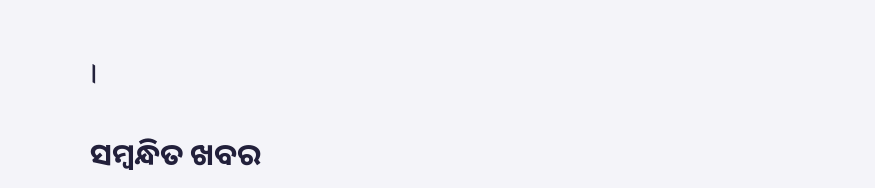।

ସମ୍ବନ୍ଧିତ ଖବର